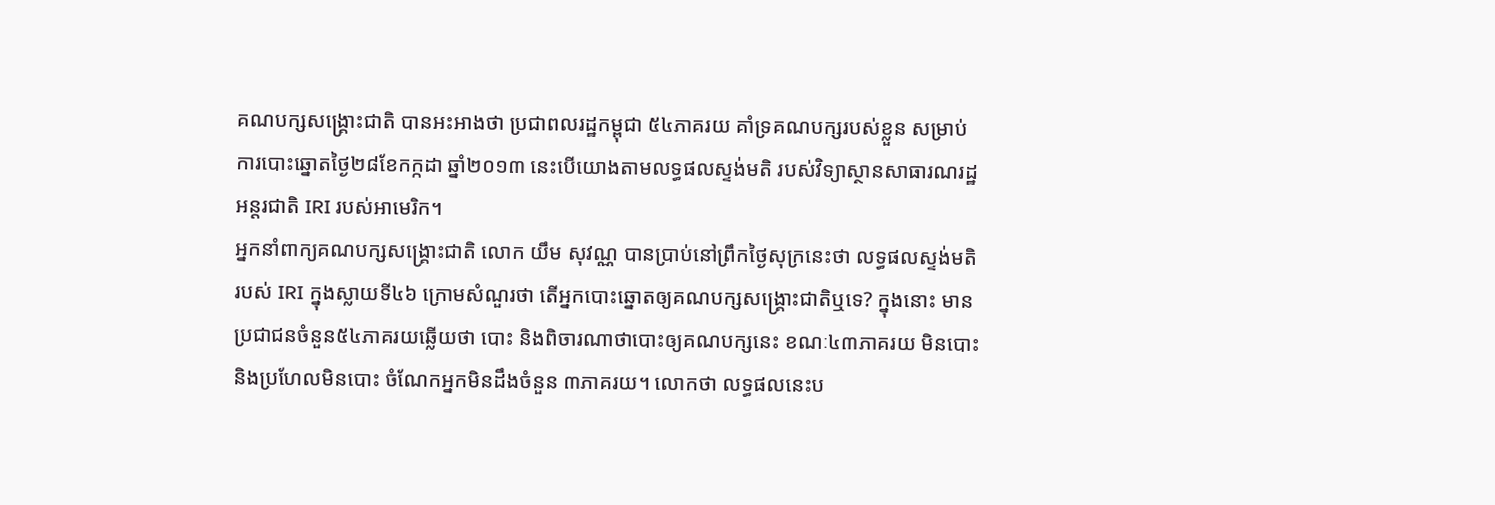គណបក្សសង្គ្រោះជាតិ បានអះអាងថា ប្រជាពលរដ្ឋកម្ពុជា ៥៤ភាគរយ គាំទ្រគណបក្សរបស់ខ្លួន សម្រាប់ការបោះឆ្នោតថ្ងៃ២៨ខែកក្កដា ឆ្នាំ២០១៣ នេះបើយោងតាមលទ្ធផលស្ទង់មតិ របស់វិទ្យាស្ថានសាធារណរដ្ឋអន្តរជាតិ IRI របស់អាមេរិក។
អ្នកនាំពាក្យគណបក្សសង្គ្រោះជាតិ លោក យឹម សុវណ្ណ បានប្រាប់នៅព្រឹកថ្ងៃសុក្រនេះថា លទ្ធផលស្ទង់មតិរបស់ IRI ក្នុងស្លាយទី៤៦ ក្រោមសំណួរថា តើអ្នកបោះឆ្នោតឲ្យគណបក្សសង្គ្រោះជាតិឬទេ? ក្នុងនោះ មានប្រជាជនចំនួន៥៤ភាគរយឆ្លើយថា បោះ និងពិចារណាថាបោះឲ្យគណបក្សនេះ ខណៈ៤៣ភាគរយ មិនបោះ និងប្រហែលមិនបោះ ចំណែកអ្នកមិនដឹងចំនួន ៣ភាគរយ។ លោកថា លទ្ធផលនេះប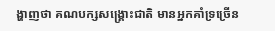ង្ហាញថា គណបក្សសង្គ្រោះជាតិ មានអ្នកគាំទ្រច្រើន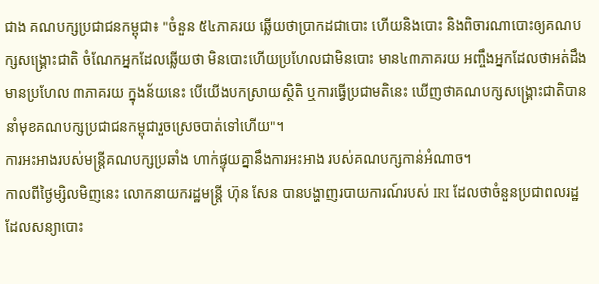ជាង គណបក្សប្រជាជនកម្ពុជា៖ "ចំនួន ៥៤ភាគរយ ឆ្លើយថាប្រាកដជាបោះ ហើយនិងបោះ និងពិចារណាបោះឲ្យគណបក្សសង្គ្រោះជាតិ ចំណែកអ្នកដែលឆ្លើយថា មិនបោះហើយប្រហែលជាមិនបោះ មាន៤៣ភាគរយ អញ្ចឹងអ្នកដែលថាអត់ដឹង មានប្រហែល ៣ភាគរយ ក្នុងន័យនេះ បើយើងបកស្រាយស្ថិតិ ឬការធ្វើប្រជាមតិនេះ ឃើញថាគណបក្សសង្គ្រោះជាតិបាននាំមុខគណបក្សប្រជាជនកម្ពុជារួចស្រេចបាត់ទៅហើយ"។
ការអះអាងរបស់មន្ត្រីគណបក្សប្រឆាំង ហាក់ផ្ទុយគ្នានឹងការអះអាង របស់គណបក្សកាន់អំណាច។
កាលពីថ្ងៃម្សិលមិញនេះ លោកនាយករដ្ឋមន្ត្រី ហ៊ុន សែន បានបង្ហាញរបាយការណ៍របស់ IRI ដែលថាចំនួនប្រជាពលរដ្ឋ ដែលសន្យាបោះ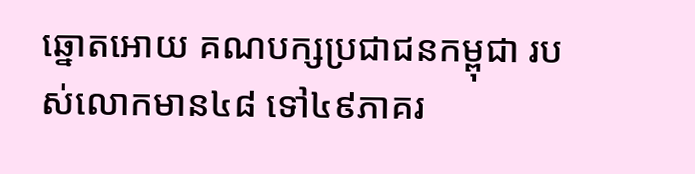ឆ្នោតអោយ គណបក្សប្រជាជនកម្ពុជា របស់លោកមាន៤៨ ទៅ៤៩ភាគរ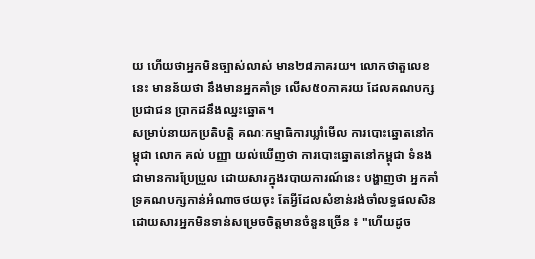យ ហើយថាអ្នកមិនច្បាស់លាស់ មាន២៨ភាគរយ។ លោកថាតួលេខនេះ មានន័យថា នឹងមានអ្នកគាំទ្រ លើស៥០ភាគរយ ដែលគណបក្សប្រជាជន ប្រាកដនឹងឈ្នះឆ្នោត។
សម្រាប់នាយកប្រតិបត្តិ គណៈកម្មាធិការឃ្លាំមើល ការបោះឆ្នោតនៅកម្ពុជា លោក គល់ បញ្ញា យល់ឃើញថា ការបោះឆ្នោតនៅកម្ពុជា ទំនងជាមានការប្រែប្រួល ដោយសារក្នុងរបាយការណ៍នេះ បង្ហាញថា អ្នកគាំទ្រគណបក្សកាន់អំណាចថយចុះ តែអ្វីដែលសំខាន់រង់ចាំលទ្ធផលសិន ដោយសារអ្នកមិនទាន់សម្រេចចិត្តមានចំនួនច្រើន ៖ "ហើយដូច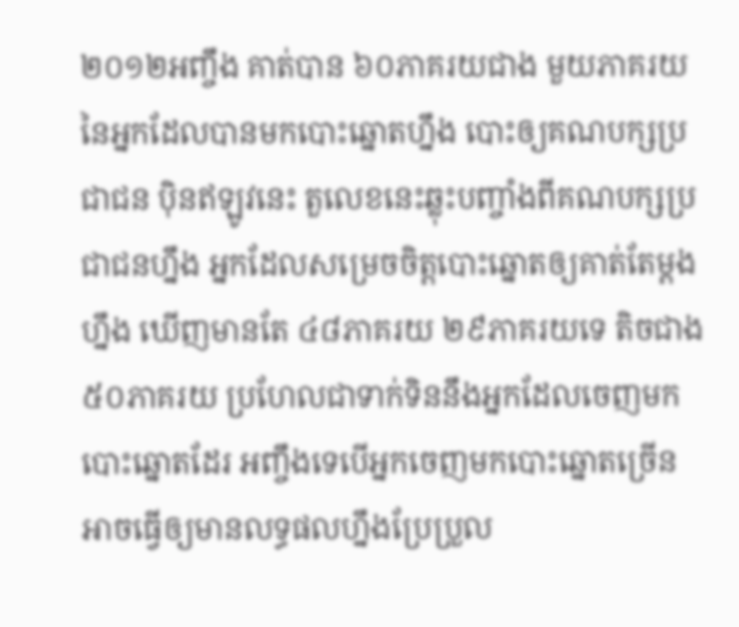២០១២អញ្ចឹង គាត់បាន ៦០ភាគរយជាង មួយភាគរយនៃអ្នកដែលបានមកបោះឆ្នោតហ្នឹង បោះឲ្យគណបក្សប្រជាជន ប៉ិនឥឡូវនេះ តួលេខនេះឆ្លុះបញ្ចាំងពីគណបក្សប្រជាជនហ្នឹង អ្នកដែលសម្រេចចិត្តបោះឆ្នោតឲ្យគាត់តែម្តងហ្នឹង ឃើញមានតែ ៤៨ភាគរយ ២៩ភាគរយទេ តិចជាង ៥០ភាគរយ ប្រហែលជាទាក់ទិននឹងអ្នកដែលចេញមកបោះឆ្នោតដែរ អញ្ចឹងទេបើអ្នកចេញមកបោះឆ្នោតច្រើន អាចធ្វើឲ្យមានលទ្ធផលហ្នឹងប្រែប្រួល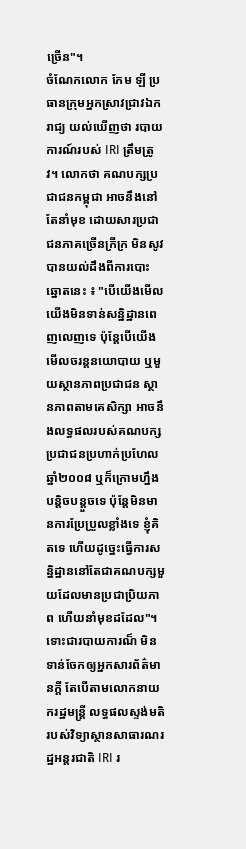ច្រើន"។
ចំណែកលោក កែម ឡី ប្រធានក្រុមអ្នកស្រាវជ្រាវឯករាជ្យ យល់ឃើញថា របាយការណ៍របស់ IRI ត្រឹមត្រូវ។ លោកថា គណបក្សប្រជាជនកម្ពុជា អាចនឹងនៅតែនាំមុខ ដោយសារប្រជាជនភាគច្រើនក្រីក្រ មិនសូវបានយល់ដឹងពីការបោះឆ្នោតនេះ ៖ "បើយើងមើល យើងមិនទាន់សន្និដ្ឋានពេញលេញទេ ប៉ុន្តែបើយើងមើលចរន្តនយោបាយ ឬមួយស្ថានភាពប្រជាជន ស្ថានភាពតាមគេសិក្សា អាចនឹងលទ្ធផលរបស់គណបក្សប្រជាជនប្រហាក់ប្រហែលឆ្នាំ២០០៨ ឬក៏ក្រោមហ្នឹងបន្តិចបន្តួចទេ ប៉ុន្តែមិនមានការប្រែប្រួលខ្លាំងទេ ខ្ញុំគិតទេ ហើយដូច្នេះធ្វើការសន្និដ្ឋាននៅតែជាគណបក្សមួយដែលមានប្រជាប្រិយភាព ហើយនាំមុខដដែល"។
ទោះជារបាយការណ៏ មិនទាន់ចែកឲ្យអ្នកសារព័ត៌មានក្តី តែបើតាមលោកនាយករដ្ឋមន្ត្រី លទ្ធផលស្ទង់មតិរបស់វិទ្យាស្ថានសាធារណរដ្ឋអន្តរជាតិ IRI រ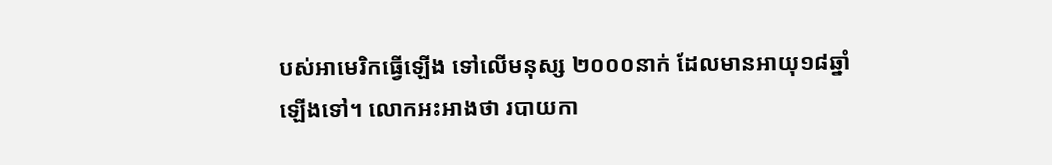បស់អាមេរិកធ្វើឡើង ទៅលើមនុស្ស ២០០០នាក់ ដែលមានអាយុ១៨ឆ្នាំឡើងទៅ។ លោកអះអាងថា របាយកា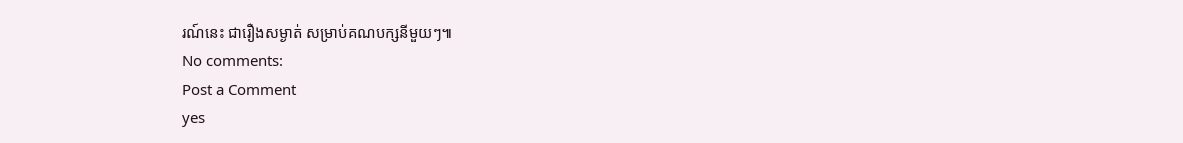រណ៍នេះ ជារឿងសម្ងាត់ សម្រាប់គណបក្សនីមួយៗ៕
No comments:
Post a Comment
yes